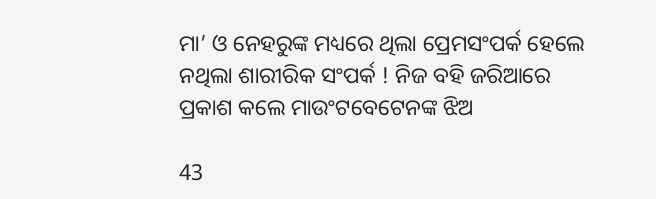ମା’ ଓ ନେହରୁଙ୍କ ମଧ୍ୟରେ ଥିଲା ପ୍ରେମସଂପର୍କ ହେଲେ ନଥିଲା ଶାରୀରିକ ସଂପର୍କ ! ନିଜ ବହି ଜରିଆରେ ପ୍ରକାଶ କଲେ ମାଉଂଟବେଟେନଙ୍କ ଝିଅ

43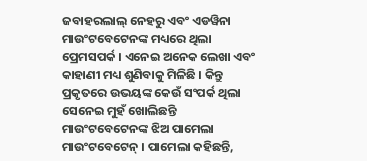ଜବାହରଲାଲ୍ ନେହରୁ ଏବଂ ଏଡୱିନା ମାଉଂଟବେଟେନଙ୍କ ମଧ୍ୟରେ ଥିଲା ପ୍ରେମସପର୍କ । ଏନେଇ ଅନେକ ଲେଖା ଏବଂ କାହାଣୀ ମଧ୍ୟ ଶୁଣିବାକୁ ମିଳିଛି । କିନ୍ତୁ ପ୍ରକୃତରେ ଉଭୟଙ୍କ କେଉଁ ସଂପର୍କ ଥିଲା ସେନେଇ ମୁହଁ ଖୋଲିଛନ୍ତି ମାଉଂଟବେଟେନଙ୍କ ଝିଅ ପାମେଲା ମାଉଂଟବେଟେନ୍ । ପାମେଲା କହିଛନ୍ତି,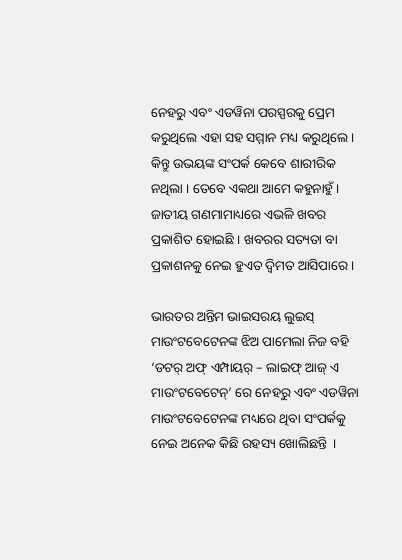ନେହରୁ ଏବଂ ଏଡୱିନା ପରସ୍ପରକୁ ପ୍ରେମ କରୁଥିଲେ ଏହା ସହ ସମ୍ମାନ ମଧ୍ୟ କରୁଥିଲେ । କିନ୍ତୁ ଉଭୟଙ୍କ ସଂପର୍କ କେବେ ଶାରୀରିକ ନଥିଲା । ତେବେ ଏକଥା ଆମେ କହୁନାହୁଁ । ଜାତୀୟ ଗଣମାମାଧ୍ୟରେ ଏଭଳି ଖବର ପ୍ରକାଶିତ ହୋଇଛି । ଖବରର ସତ୍ୟତା ବା ପ୍ରକାଶନକୁ ନେଇ ହୁଏତ ଦ୍ୱିମତ ଆସିପାରେ ।

ଭାରତର ଅନ୍ତିମ ଭାଇସରୟ ଲୁଇସ୍ ମାଉଂଟବେଟେନଙ୍କ ଝିଅ ପାମେଲା ନିଜ ବହି ‘ଡଟର୍ ଅଫ୍ ଏମ୍ପାୟର୍ – ଲାଇଫ୍ ଆଜ୍ ଏ ମାଉଂଟବେଟେନ୍’ ରେ ନେହରୁ ଏବଂ ଏଡୱିନା ମାଉଂଟବେଟେନଙ୍କ ମଧ୍ୟରେ ଥିବା ସଂପର୍କକୁ ନେଇ ଅନେକ କିଛି ରହସ୍ୟ ଖୋଲିଛନ୍ତି  ।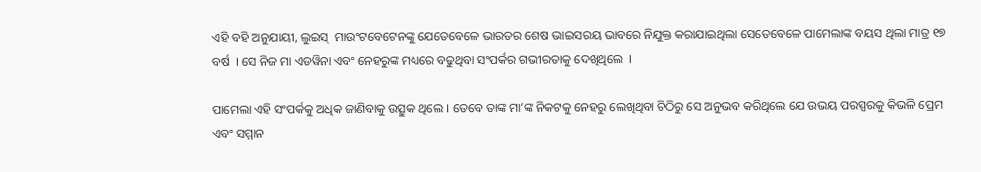ଏହି ବହି ଅନୁଯାୟୀ, ଲୁଇସ୍  ମାଉଂଟବେଟେନଙ୍କୁ ଯେତେବେଳେ ଭାରତର ଶେଷ ଭାଇସରୟ ଭାବରେ ନିଯୁକ୍ତ କରାଯାଇଥିଲା ସେତେବେଳେ ପାମେଲାଙ୍କ ବୟସ ଥିଲା ମାତ୍ର ୧୭ ବର୍ଷ  । ସେ ନିଜ ମା ଏଡୱିନା ଏବଂ ନେହରୁଙ୍କ ମଧ୍ୟରେ ବଢୁଥିବା ସଂପର୍କର ଗଭୀରତାକୁ ଦେଖିଥିଲେ  ।

ପାମେଲା ଏହି ସଂପର୍କକୁ ଅଧିକ ଜାଣିବାକୁ ଉତ୍ସୁକ ଥିଲେ । ତେବେ ତାଙ୍କ ମା’ଙ୍କ ନିକଟକୁ ନେହରୁ ଲେଖିଥିବା ଚିଠିରୁ ସେ ଅନୁଭବ କରିଥିଲେ ଯେ ଉଭୟ ପରସ୍ପରକୁ କିଭଳି ପ୍ରେମ ଏବଂ ସମ୍ମାନ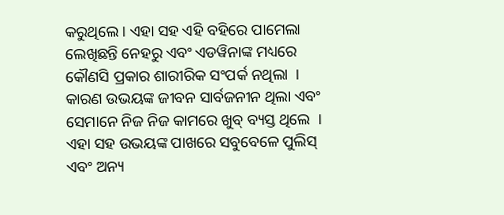କରୁଥିଲେ । ଏହା ସହ ଏହି ବହିରେ ପାମେଲା ଲେଖିଛନ୍ତି ନେହରୁ ଏବଂ ଏଡୱିନାଙ୍କ ମଧ୍ୟରେ କୌଣସି ପ୍ରକାର ଶାରୀରିକ ସଂପର୍କ ନଥିଲା  । କାରଣ ଉଭୟଙ୍କ ଜୀବନ ସାର୍ବଜନୀନ ଥିଲା ଏବଂ ସେମାନେ ନିଜ ନିଜ କାମରେ ଖୁବ୍ ବ୍ୟସ୍ତ ଥିଲେ  । ଏହା ସହ ଉଭୟଙ୍କ ପାଖରେ ସବୁବେଳେ ପୁଲିସ୍ ଏବଂ ଅନ୍ୟ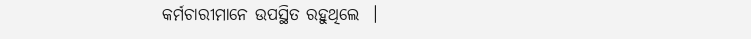କର୍ମଚାରୀମାନେ ଉପସ୍ଥିତ ରହୁଥିଲେ  ।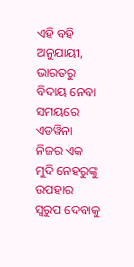ଏହି ବହି ଅନୁଯାୟୀ, ଭାରତରୁ ବିଦାୟ ନେବା ସମୟରେ ଏଡୱିନା ନିଜର ଏକ ମୁଦି ନେହରୁଙ୍କୁ ଉପହାର ସ୍ୱରୁପ ଦେବାକୁ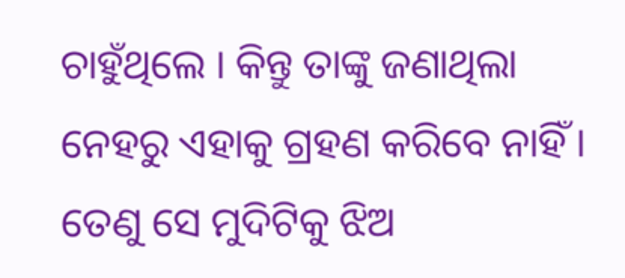ଚାହୁଁଥିଲେ । କିନ୍ତୁ ତାଙ୍କୁ ଜଣାଥିଲା ନେହରୁ ଏହାକୁ ଗ୍ରହଣ କରିବେ ନାହିଁ । ତେଣୁ ସେ ମୁଦିଟିକୁ ଝିଅ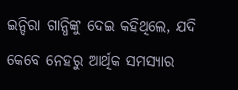ଇନ୍ଦିରା ଗାନ୍ଧିଙ୍କୁ ଦେଇ କହିଥିଲେ, ଯଦି କେବେ ନେହରୁ ଆର୍ଥିକ ସମସ୍ୟାର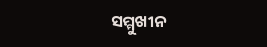ସମ୍ମୁଖୀନ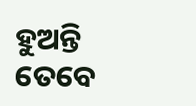ହୁଅନ୍ତି ତେବେ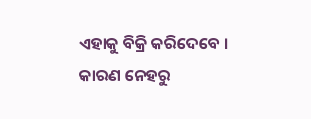ଏହାକୁ ବିକ୍ରି କରିଦେବେ । କାରଣ ନେହରୁ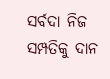ସର୍ବଦା ନିଜ ସମ୍ପତିକୁ ଦାନ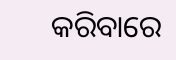କରିବାରେ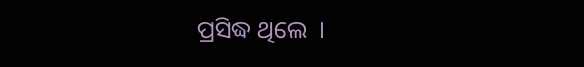ପ୍ରସିଦ୍ଧ ଥିଲେ  ।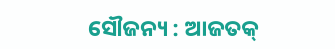ସୌଜନ୍ୟ : ଆଜତକ୍